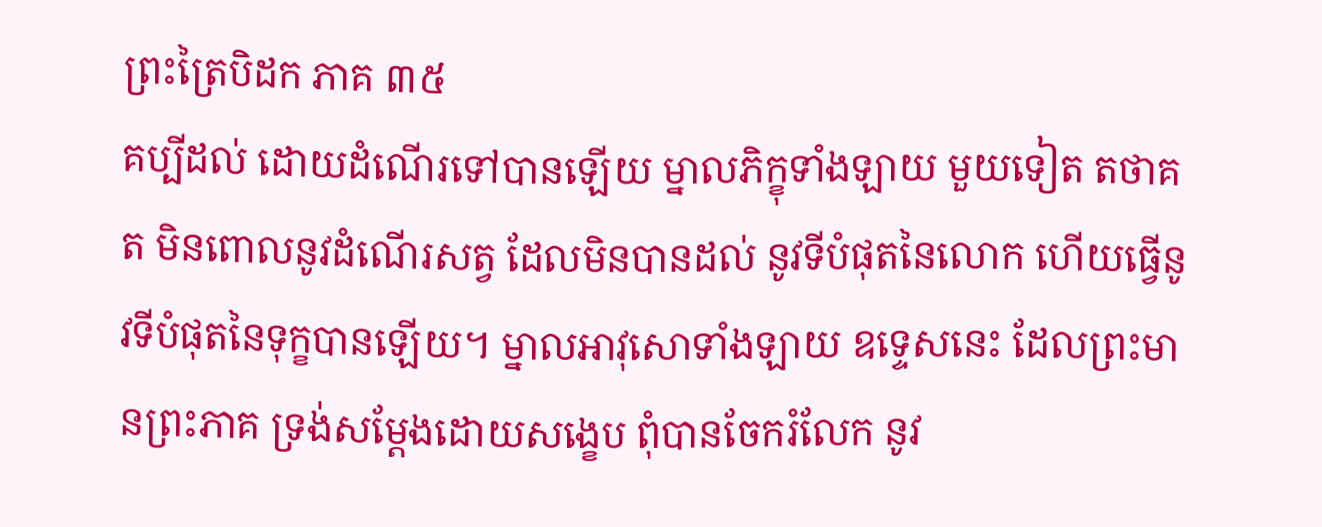ព្រះត្រៃបិដក ភាគ ៣៥
គប្បីដល់ ដោយដំណើរទៅបានឡើយ ម្នាលភិក្ខុទាំងឡាយ មួយទៀត តថាគត មិនពោលនូវដំណើរសត្វ ដែលមិនបានដល់ នូវទីបំផុតនៃលោក ហើយធ្វើនូវទីបំផុតនៃទុក្ខបានឡើយ។ ម្នាលអាវុសោទាំងឡាយ ឧទ្ទេសនេះ ដែលព្រះមានព្រះភាគ ទ្រង់សម្តែងដោយសង្ខេប ពុំបានចែករំលែក នូវ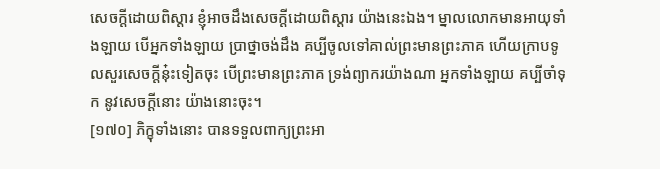សេចក្តីដោយពិស្តារ ខ្ញុំអាចដឹងសេចក្តីដោយពិស្តារ យ៉ាងនេះឯង។ ម្នាលលោកមានអាយុទាំងឡាយ បើអ្នកទាំងឡាយ ប្រាថ្នាចង់ដឹង គប្បីចូលទៅគាល់ព្រះមានព្រះភាគ ហើយក្រាបទូលសួរសេចក្តីនុ៎ះទៀតចុះ បើព្រះមានព្រះភាគ ទ្រង់ព្យាករយ៉ាងណា អ្នកទាំងឡាយ គប្បីចាំទុក នូវសេចក្តីនោះ យ៉ាងនោះចុះ។
[១៧០] ភិក្ខុទាំងនោះ បានទទួលពាក្យព្រះអា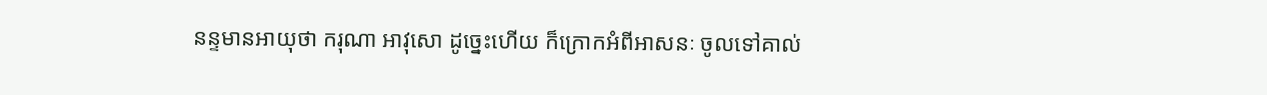នន្ទមានអាយុថា ករុណា អាវុសោ ដូច្នេះហើយ ក៏ក្រោកអំពីអាសនៈ ចូលទៅគាល់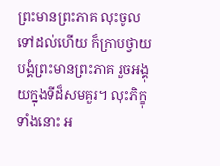ព្រះមានព្រះភាគ លុះចូលទៅដល់ហើយ ក៏ក្រាបថ្វាយបង្គំព្រះមានព្រះភាគ រួចអង្គុយក្នុងទីដ៏សមគួរ។ លុះភិក្ខុទាំងនោះ អ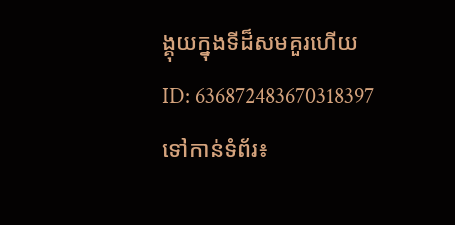ង្គុយក្នុងទីដ៏សមគួរហើយ
ID: 636872483670318397
ទៅកាន់ទំព័រ៖